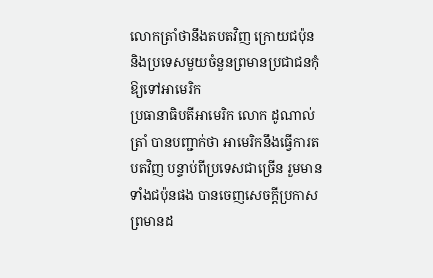លោកត្រាំថានឹងតបតវិញ ក្រោយជប៉ុន និងប្រទេសមួយចំនួនព្រមានប្រជាជនកុំឱ្យទៅអាមេរិក
ប្រធានាធិបតីអាមេរិក លោក ដូណាល់ ត្រាំ បានបញ្ជាក់ថា អាមេរិកនឹងធ្វើការតបតវិញ បន្ទាប់ពីប្រទេសជាច្រើន រួមមានទាំងជប៉ុនផង បានចេញសេចក្តីប្រកាសព្រមានដ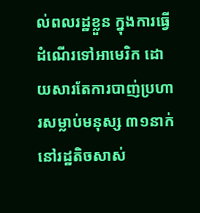ល់ពលរដ្ឋខ្លួន ក្នុងការធ្វើដំណើរទៅអាមេរិក ដោយសារតែការបាញ់ប្រហារសម្លាប់មនុស្ស ៣១នាក់ នៅរដ្ឋតិចសាស់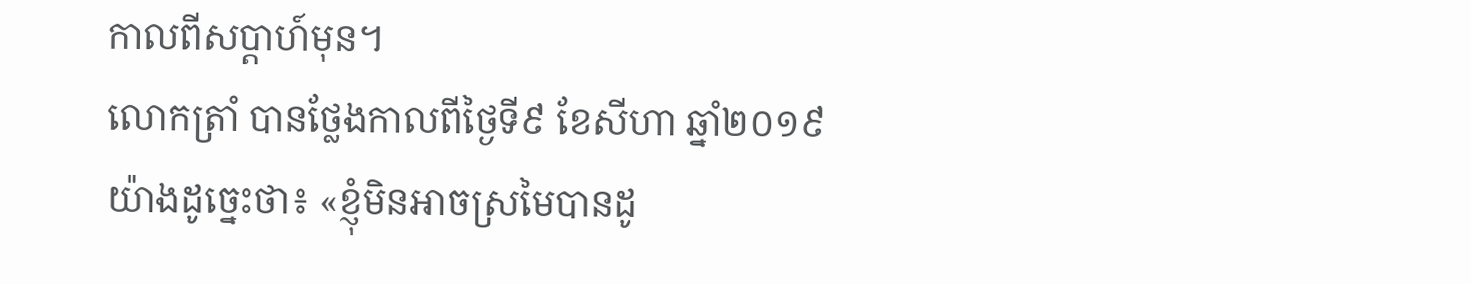កាលពីសប្តាហ៍មុន។
លោកត្រាំ បានថ្លែងកាលពីថ្ងៃទី៩ ខែសីហា ឆ្នាំ២០១៩ យ៉ាងដូច្នេះថា៖ «ខ្ញុំមិនអាចស្រមៃបានដូ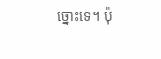ច្នោះទេ។ ប៉ុ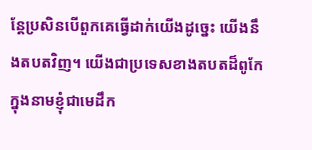ន្តែប្រសិនបើពួកគេធ្វើដាក់យើងដូច្នេះ យើងនឹងតបតវិញ។ យើងជាប្រទេសខាងតបតដ៏ពូកែ ក្នុងនាមខ្ញុំជាមេដឹក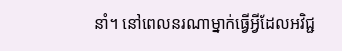នាំ។ នៅពេលនរណាម្នាក់ធ្វើអ្វីដែលអវិជ្ជ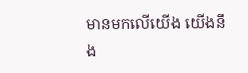មានមកលើយើង យើងនឹង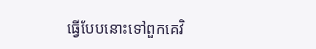ធ្វើបែបនោះទៅពួកគេវិ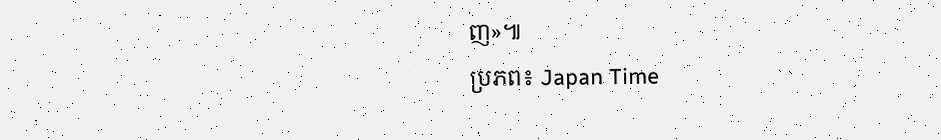ញ»៕
ប្រភព៖ Japan Time